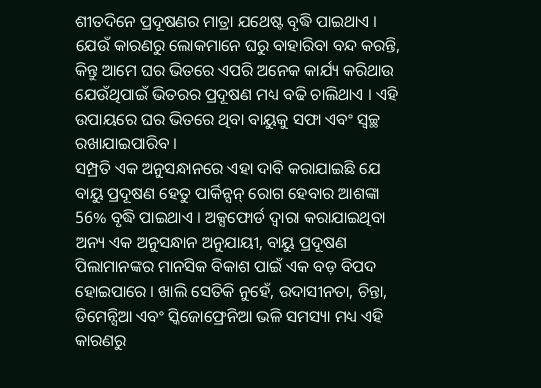ଶୀତଦିନେ ପ୍ରଦୂଷଣର ମାତ୍ରା ଯଥେଷ୍ଟ ବୃଦ୍ଧି ପାଇଥାଏ । ଯେଉଁ କାରଣରୁ ଲୋକମାନେ ଘରୁ ବାହାରିବା ବନ୍ଦ କରନ୍ତି, କିନ୍ତୁ ଆମେ ଘର ଭିତରେ ଏପରି ଅନେକ କାର୍ଯ୍ୟ କରିଥାଉ ଯେଉଁଥିପାଇଁ ଭିତରର ପ୍ରଦୂଷଣ ମଧ୍ୟ ବଢି ଚାଲିଥାଏ । ଏହି ଉପାୟରେ ଘର ଭିତରେ ଥିବା ବାୟୁକୁ ସଫା ଏବଂ ସ୍ୱଚ୍ଛ ରଖାଯାଇପାରିବ ।
ସମ୍ପ୍ରତି ଏକ ଅନୁସନ୍ଧାନରେ ଏହା ଦାବି କରାଯାଇଛି ଯେ ବାୟୁ ପ୍ରଦୂଷଣ ହେତୁ ପାର୍କିନ୍ସନ୍ ରୋଗ ହେବାର ଆଶଙ୍କା 56% ବୃଦ୍ଧି ପାଇଥାଏ । ଅକ୍ସଫୋର୍ଡ ଦ୍ୱାରା କରାଯାଇଥିବା ଅନ୍ୟ ଏକ ଅନୁସନ୍ଧାନ ଅନୁଯାୟୀ, ବାୟୁ ପ୍ରଦୂଷଣ ପିଲାମାନଙ୍କର ମାନସିକ ବିକାଶ ପାଇଁ ଏକ ବଡ଼ ବିପଦ ହୋଇପାରେ । ଖାଲି ସେତିକି ନୁହେଁ, ଉଦାସୀନତା, ଚିନ୍ତା, ଡିମେନ୍ସିଆ ଏବଂ ସ୍କିଜୋଫ୍ରେନିଆ ଭଳି ସମସ୍ୟା ମଧ୍ୟ ଏହି କାରଣରୁ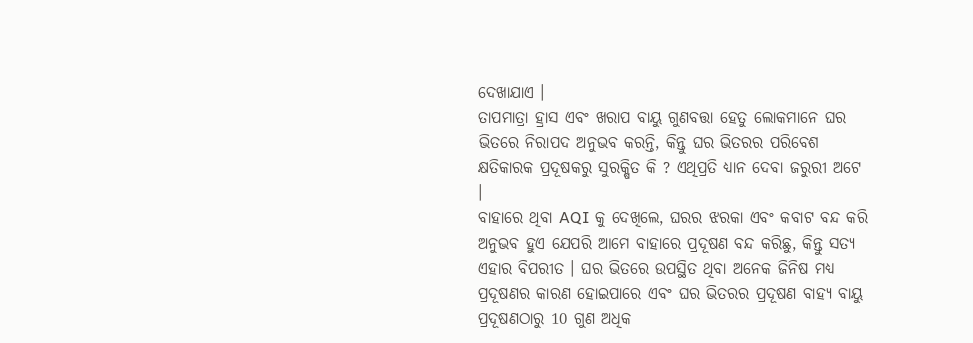ଦେଖାଯାଏ ।
ତାପମାତ୍ରା ହ୍ରାସ ଏବଂ ଖରାପ ବାୟୁ ଗୁଣବତ୍ତା ହେତୁ ଲୋକମାନେ ଘର ଭିତରେ ନିରାପଦ ଅନୁଭବ କରନ୍ତି, କିନ୍ତୁ ଘର ଭିତରର ପରିବେଶ କ୍ଷତିକାରକ ପ୍ରଦୂଷକରୁ ସୁରକ୍ଷିତ କି ? ଏଥିପ୍ରତି ଧ୍ୟାନ ଦେବା ଜରୁରୀ ଅଟେ ।
ବାହାରେ ଥିବା AQI କୁ ଦେଖିଲେ, ଘରର ଝରକା ଏବଂ କବାଟ ବନ୍ଦ କରି ଅନୁଭବ ହୁଏ ଯେପରି ଆମେ ବାହାରେ ପ୍ରଦୂଷଣ ବନ୍ଦ କରିଛୁ, କିନ୍ତୁ ସତ୍ୟ ଏହାର ବିପରୀତ । ଘର ଭିତରେ ଉପସ୍ଥିତ ଥିବା ଅନେକ ଜିନିଷ ମଧ୍ୟ ପ୍ରଦୂଷଣର କାରଣ ହୋଇପାରେ ଏବଂ ଘର ଭିତରର ପ୍ରଦୂଷଣ ବାହ୍ୟ ବାୟୁ ପ୍ରଦୂଷଣଠାରୁ 10 ଗୁଣ ଅଧିକ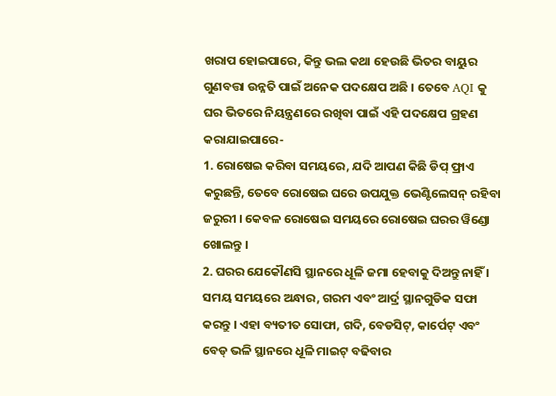ଖରାପ ହୋଇପାରେ, କିନ୍ତୁ ଭଲ କଥା ହେଉଛି ଭିତର ବାୟୁର ଗୁଣବତ୍ତା ଉନ୍ନତି ପାଇଁ ଅନେକ ପଦକ୍ଷେପ ଅଛି । ତେବେ AQI କୁ ଘର ଭିତରେ ନିୟନ୍ତ୍ରଣରେ ରଖିବା ପାଇଁ ଏହି ପଦକ୍ଷେପ ଗ୍ରହଣ କରାଯାଇପାରେ-
1. ରୋଷେଇ କରିବା ସମୟରେ, ଯଦି ଆପଣ କିଛି ଡିପ୍ ଫ୍ରାଏ କରୁଛନ୍ତି, ତେବେ ରୋଷେଇ ଘରେ ଉପଯୁକ୍ତ ଭେଣ୍ଟିଲେସନ୍ ରହିବା ଜରୁରୀ । କେବଳ ରୋଷେଇ ସମୟରେ ରୋଷେଇ ଘରର ୱିଣ୍ଡୋ ଖୋଲନ୍ତୁ ।
2. ଘରର ଯେକୌଣସି ସ୍ଥାନରେ ଧୂଳି ଜମା ହେବାକୁ ଦିଅନ୍ତୁ ନାହିଁ । ସମୟ ସମୟରେ ଅନ୍ଧାର, ଗରମ ଏବଂ ଆର୍ଦ୍ର ସ୍ଥାନଗୁଡିକ ସଫା କରନ୍ତୁ । ଏହା ବ୍ୟତୀତ ସୋଫା, ଗଦି, ବେଡସିଟ୍, କାର୍ପେଟ୍ ଏବଂ ବେଡ୍ ଭଳି ସ୍ଥାନରେ ଧୂଳି ମାଇଟ୍ ବଢିବାର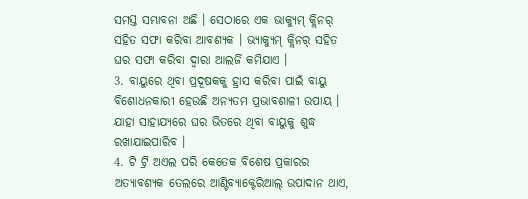ସମସ୍ତ ସମ୍ଭାବନା ଅଛି । ସେଠାରେ ଏକ ଭାକ୍ୟୁମ୍ କ୍ଲିନର୍ ସହିତ ସଫା କରିବା ଆବଶ୍ୟକ । ଭ୍ୟାକ୍ୟୁମ୍ କ୍ଲିନର୍ ସହିତ ଘର ସଫା କରିବା ଦ୍ୱାରା ଆଲର୍ଜି କମିଯାଏ ।
3. ବାୟୁରେ ଥିବା ପ୍ରଦୂଷକକୁ ହ୍ରାସ କରିବା ପାଇଁ ବାୟୁ ବିଶୋଧନକାରୀ ହେଉଛି ଅନ୍ୟତମ ପ୍ରଭାବଶାଳୀ ଉପାୟ । ଯାହା ସାହାଯ୍ୟରେ ଘର ଭିତରେ ଥିବା ବାୟୁକୁ ଶୁଦ୍ଧ ରଖାଯାଇପାରିବ ।
4. ଟି ଟ୍ରି ଅଏଲ ପରି କେତେକ ବିଶେଷ ପ୍ରକାରର ଅତ୍ୟାବଶ୍ୟକ ତେଲରେ ଆଣ୍ଟିବ୍ୟାକ୍ଟେରିଆଲ୍ ଉପାଦାନ ଥାଏ,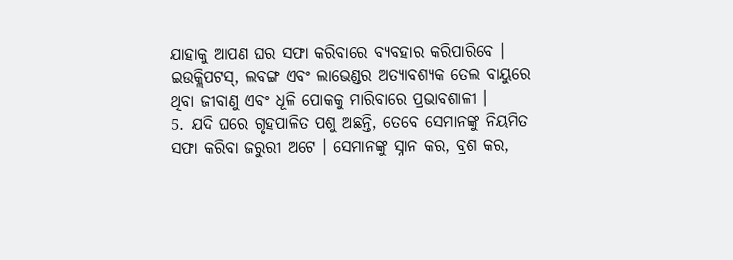ଯାହାକୁ ଆପଣ ଘର ସଫା କରିବାରେ ବ୍ୟବହାର କରିପାରିବେ । ଇଉକ୍ଲିପଟସ୍, ଲବଙ୍ଗ ଏବଂ ଲାଭେଣ୍ଡର ଅତ୍ୟାବଶ୍ୟକ ତେଲ ବାୟୁରେ ଥିବା ଜୀବାଣୁ ଏବଂ ଧୂଳି ପୋକକୁ ମାରିବାରେ ପ୍ରଭାବଶାଳୀ ।
5. ଯଦି ଘରେ ଗୃହପାଳିତ ପଶୁ ଅଛନ୍ତି, ତେବେ ସେମାନଙ୍କୁ ନିୟମିତ ସଫା କରିବା ଜରୁରୀ ଅଟେ । ସେମାନଙ୍କୁ ସ୍ନାନ କର, ବ୍ରଶ କର,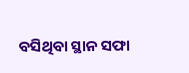ବସିଥିବା ସ୍ଥାନ ସଫା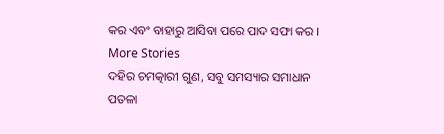କର ଏବଂ ବାହାରୁ ଆସିବା ପରେ ପାଦ ସଫା କର ।
More Stories
ଦହିର ଚମତ୍କାରୀ ଗୁଣ, ସବୁ ସମସ୍ୟାର ସମାଧାନ
ପତଳା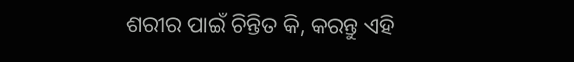ଶରୀର ପାଇଁ ଚିନ୍ତିତ କି, କରନ୍ତୁ ଏହି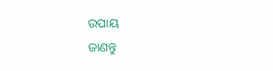ଉପାୟ
ଜାଣନ୍ତୁ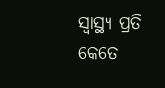ସ୍ବାସ୍ଥ୍ୟ ପ୍ରତି କେତେ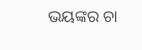ଭୟଙ୍କର ଚା